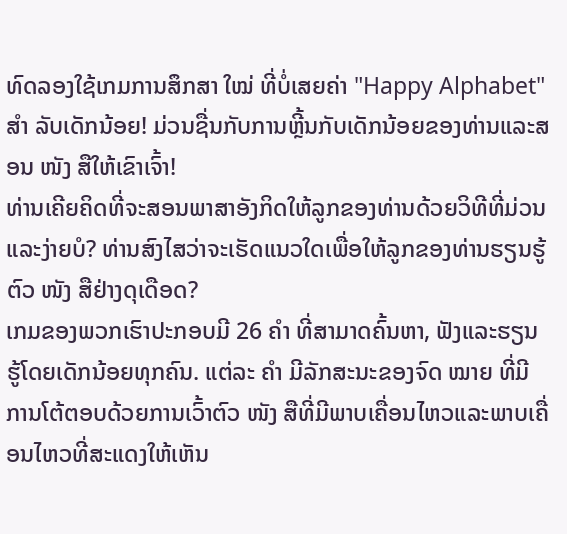ທົດລອງໃຊ້ເກມການສຶກສາ ໃໝ່ ທີ່ບໍ່ເສຍຄ່າ "Happy Alphabet" ສຳ ລັບເດັກນ້ອຍ! ມ່ວນຊື່ນກັບການຫຼີ້ນກັບເດັກນ້ອຍຂອງທ່ານແລະສອນ ໜັງ ສືໃຫ້ເຂົາເຈົ້າ!
ທ່ານເຄີຍຄິດທີ່ຈະສອນພາສາອັງກິດໃຫ້ລູກຂອງທ່ານດ້ວຍວິທີທີ່ມ່ວນແລະງ່າຍບໍ? ທ່ານສົງໄສວ່າຈະເຮັດແນວໃດເພື່ອໃຫ້ລູກຂອງທ່ານຮຽນຮູ້ຕົວ ໜັງ ສືຢ່າງດຸເດືອດ?
ເກມຂອງພວກເຮົາປະກອບມີ 26 ຄຳ ທີ່ສາມາດຄົ້ນຫາ, ຟັງແລະຮຽນຮູ້ໂດຍເດັກນ້ອຍທຸກຄົນ. ແຕ່ລະ ຄຳ ມີລັກສະນະຂອງຈົດ ໝາຍ ທີ່ມີການໂຕ້ຕອບດ້ວຍການເວົ້າຕົວ ໜັງ ສືທີ່ມີພາບເຄື່ອນໄຫວແລະພາບເຄື່ອນໄຫວທີ່ສະແດງໃຫ້ເຫັນ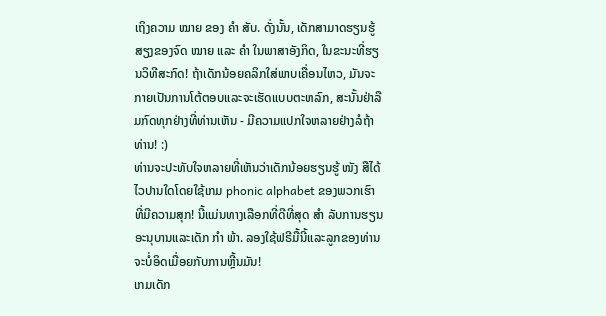ເຖິງຄວາມ ໝາຍ ຂອງ ຄຳ ສັບ. ດັ່ງນັ້ນ, ເດັກສາມາດຮຽນຮູ້ສຽງຂອງຈົດ ໝາຍ ແລະ ຄຳ ໃນພາສາອັງກິດ, ໃນຂະນະທີ່ຮຽນວິທີສະກົດ! ຖ້າເດັກນ້ອຍຄລິກໃສ່ພາບເຄື່ອນໄຫວ, ມັນຈະກາຍເປັນການໂຕ້ຕອບແລະຈະເຮັດແບບຕະຫລົກ, ສະນັ້ນຢ່າລືມກົດທຸກຢ່າງທີ່ທ່ານເຫັນ - ມີຄວາມແປກໃຈຫລາຍຢ່າງລໍຖ້າທ່ານ! :)
ທ່ານຈະປະທັບໃຈຫລາຍທີ່ເຫັນວ່າເດັກນ້ອຍຮຽນຮູ້ ໜັງ ສືໄດ້ໄວປານໃດໂດຍໃຊ້ເກມ phonic alphabet ຂອງພວກເຮົາທີ່ມີຄວາມສຸກ! ນີ້ແມ່ນທາງເລືອກທີ່ດີທີ່ສຸດ ສຳ ລັບການຮຽນອະນຸບານແລະເດັກ ກຳ ພ້າ. ລອງໃຊ້ຟຣີມື້ນີ້ແລະລູກຂອງທ່ານຈະບໍ່ອິດເມື່ອຍກັບການຫຼີ້ນມັນ!
ເກມເດັກ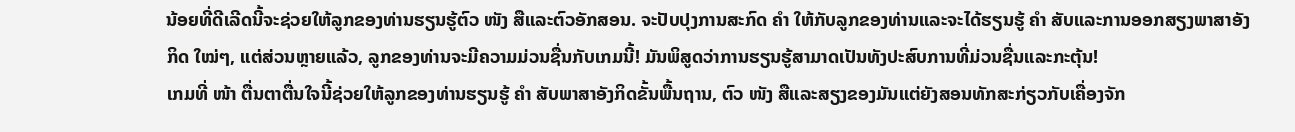ນ້ອຍທີ່ດີເລີດນີ້ຈະຊ່ວຍໃຫ້ລູກຂອງທ່ານຮຽນຮູ້ຕົວ ໜັງ ສືແລະຕົວອັກສອນ. ຈະປັບປຸງການສະກົດ ຄຳ ໃຫ້ກັບລູກຂອງທ່ານແລະຈະໄດ້ຮຽນຮູ້ ຄຳ ສັບແລະການອອກສຽງພາສາອັງກິດ ໃໝ່ໆ, ແຕ່ສ່ວນຫຼາຍແລ້ວ, ລູກຂອງທ່ານຈະມີຄວາມມ່ວນຊື່ນກັບເກມນີ້! ມັນພິສູດວ່າການຮຽນຮູ້ສາມາດເປັນທັງປະສົບການທີ່ມ່ວນຊື່ນແລະກະຕຸ້ນ!
ເກມທີ່ ໜ້າ ຕື່ນຕາຕື່ນໃຈນີ້ຊ່ວຍໃຫ້ລູກຂອງທ່ານຮຽນຮູ້ ຄຳ ສັບພາສາອັງກິດຂັ້ນພື້ນຖານ, ຕົວ ໜັງ ສືແລະສຽງຂອງມັນແຕ່ຍັງສອນທັກສະກ່ຽວກັບເຄື່ອງຈັກ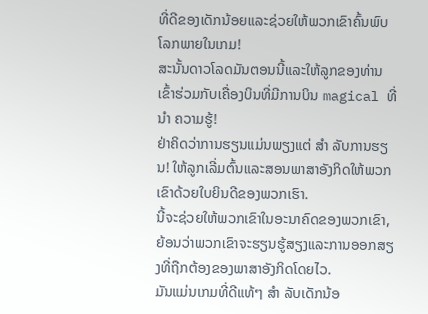ທີ່ດີຂອງເດັກນ້ອຍແລະຊ່ວຍໃຫ້ພວກເຂົາຄົ້ນພົບໂລກພາຍໃນເກມ!
ສະນັ້ນດາວໂລດມັນຕອນນີ້ແລະໃຫ້ລູກຂອງທ່ານເຂົ້າຮ່ວມກັບເຄື່ອງບິນທີ່ມີການບິນ magical ທີ່ ນຳ ຄວາມຮູ້!
ຢ່າຄິດວ່າການຮຽນແມ່ນພຽງແຕ່ ສຳ ລັບການຮຽນ! ໃຫ້ລູກເລີ່ມຕົ້ນແລະສອນພາສາອັງກິດໃຫ້ພວກເຂົາດ້ວຍໃບຍິນດີຂອງພວກເຮົາ.
ນີ້ຈະຊ່ວຍໃຫ້ພວກເຂົາໃນອະນາຄົດຂອງພວກເຂົາ, ຍ້ອນວ່າພວກເຂົາຈະຮຽນຮູ້ສຽງແລະການອອກສຽງທີ່ຖືກຕ້ອງຂອງພາສາອັງກິດໂດຍໄວ.
ມັນແມ່ນເກມທີ່ດີແທ້ໆ ສຳ ລັບເດັກນ້ອ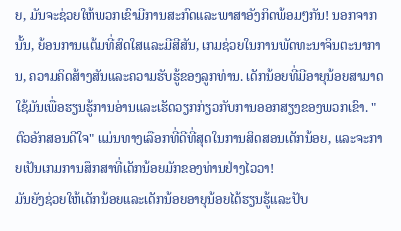ຍ, ມັນຈະຊ່ວຍໃຫ້ພວກເຂົາມີການສະກົດແລະພາສາອັງກິດພ້ອມໆກັນ! ນອກຈາກນັ້ນ, ຍ້ອນການແຕ້ມທີ່ສົດໃສແລະມີສີສັນ, ເກມຊ່ວຍໃນການພັດທະນາຈິນຕະນາການ, ຄວາມຄິດສ້າງສັນແລະຄວາມຮັບຮູ້ຂອງລູກທ່ານ. ເດັກນ້ອຍທີ່ມີອາຍຸນ້ອຍສາມາດໃຊ້ມັນເພື່ອຮຽນຮູ້ການອ່ານແລະເຮັດວຽກກ່ຽວກັບການອອກສຽງຂອງພວກເຂົາ. "ຕົວອັກສອນດີໃຈ" ແມ່ນທາງເລືອກທີ່ດີທີ່ສຸດໃນການສິດສອນເດັກນ້ອຍ, ແລະຈະກາຍເປັນເກມການສຶກສາທີ່ເດັກນ້ອຍມັກຂອງທ່ານຢ່າງໄວວາ!
ມັນຍັງຊ່ວຍໃຫ້ເດັກນ້ອຍແລະເດັກນ້ອຍອາຍຸນ້ອຍໄດ້ຮຽນຮູ້ແລະປັບ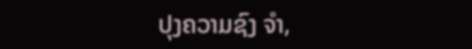ປຸງຄວາມຊົງ ຈຳ,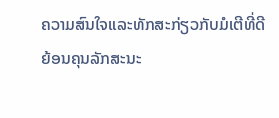ຄວາມສົນໃຈແລະທັກສະກ່ຽວກັບມໍເຕີທີ່ດີຍ້ອນຄຸນລັກສະນະ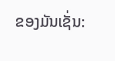ຂອງມັນເຊັ່ນ: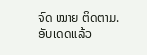ຈົດ ໝາຍ ຕິດຕາມ.
ອັບເດດແລ້ວ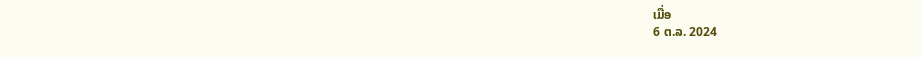ເມື່ອ
6 ຕ.ລ. 2024